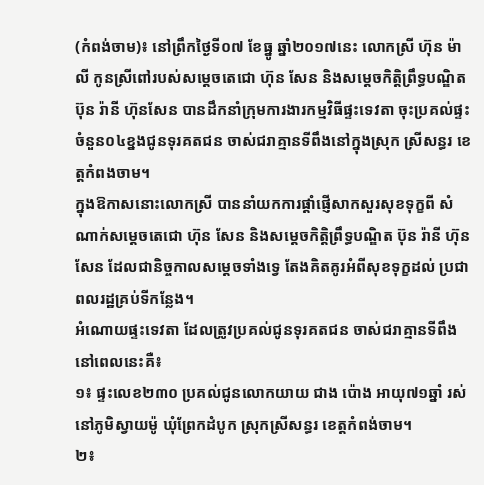(កំពង់ចាម)៖ នៅព្រឹកថ្ងៃទី០៧ ខែធ្នូ ឆ្នាំ២០១៧នេះ លោកស្រី ហ៊ុន ម៉ាលី កូនស្រីពៅរបស់សម្តេចតេជោ ហ៊ុន សែន និងសម្តេចកិត្តិព្រឹទ្ធបណ្ឌិត ប៊ុន រ៉ានី ហ៊ុនសែន បានដឹកនាំក្រុមការងារកម្មវិធីផ្ទះទេវតា ចុះប្រគល់ផ្ទះចំនួន០៤ខ្នងជូនទុរគតជន ចាស់ជរាគ្មានទីពឹងនៅក្នុងស្រុក ស្រីសន្ធរ ខេត្តកំពងចាម។
ក្នុងឱកាសនោះលោកស្រី បាននាំយកការផ្តាំផ្ញើសាកសួរសុខទុក្ខពី សំណាក់សម្តេចតេជោ ហ៊ុន សែន និងសម្តេចកិត្តិព្រឹទ្ធបណ្ឌិត ប៊ុន រ៉ានី ហ៊ុនសែន ដែលជានិច្ចកាលសម្តេចទាំងទ្វេ តែងគិតគូរអំពីសុខទុក្ខដល់ ប្រជាពលរដ្ឋគ្រប់ទីកន្លែង។
អំណោយផ្ទះទេវតា ដែលត្រូវប្រគល់ជូនទុរគតជន ចាស់ជរាគ្មានទីពឹងនៅពេលនេះគឺ៖
១៖ ផ្ទះលេខ២៣០ ប្រគល់ជូនលោកយាយ ជាង ប៉ោង អាយុ៧១ឆ្នាំ រស់នៅភូមិស្វាយម៉ូ ឃុំព្រែកដំបូក ស្រុកស្រីសន្ធរ ខេត្តកំពង់ចាម។
២៖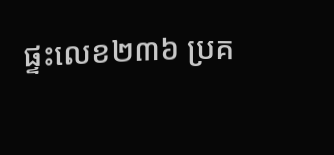ផ្ទះលេខ២៣៦ ប្រគ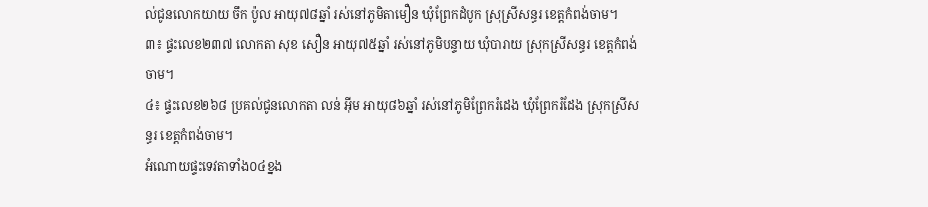ល់ជូនលោកយាយ ចឹក ប៉ូល អាយុ៧៨ឆ្នាំ រស់នៅភូមិតាមឿន ឃុំព្រែកដំបូក ស្រុស្រីសន្ធរ ខេត្តកំពង់ចាម។
៣៖ ផ្ទះលេខ២៣៧ លោកតា សុខ សឿន អាយុ៧៥ឆ្នាំ រស់នៅភូមិបន្ទាយ ឃុំបារាយ ស្រុកស្រីសន្ធរ ខេត្តកំពង់ចាម។
៤៖ ផ្ទះលេខ២៦៨ ប្រគល់ជូនលោកតា លន់ អ៊ីម អាយុ៨៦ឆ្នាំ រស់នៅភូមិព្រែករំដេង ឃុំព្រែករំដែង ស្រុកស្រីសន្ធរ ខេត្តកំពង់ចាម។
អំណោយផ្ទះទេវតាទាំង០៤ខ្នង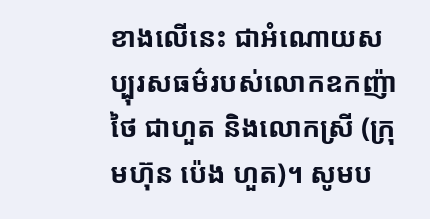ខាងលើនេះ ជាអំណោយសប្បុរសធម៌របស់លោកឧកញ៉ា ថៃ ជាហួត និងលោកស្រី (ក្រុមហ៊ុន ប៉េង ហួត)។ សូមប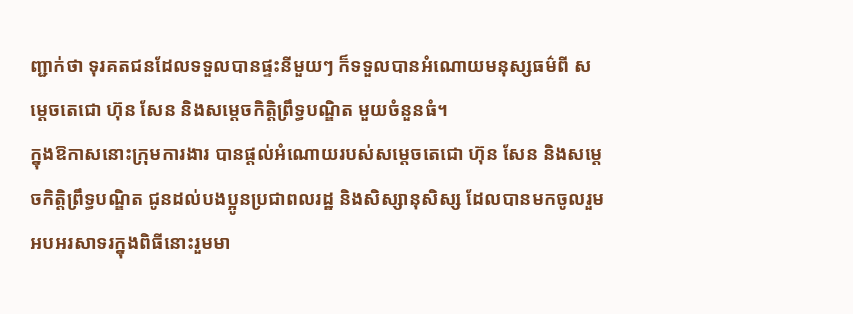ញ្ជាក់ថា ទុរគតជនដែលទទួលបានផ្ទះនីមួយៗ ក៏ទទួលបានអំណោយមនុស្សធម៌ពី សម្តេចតេជោ ហ៊ុន សែន និងសម្តេចកិត្តិព្រឹទ្ធបណ្ឌិត មួយចំនួនធំ។
ក្នុងឱកាសនោះក្រុមការងារ បានផ្តល់អំណោយរបស់សម្តេចតេជោ ហ៊ុន សែន និងសម្តេចកិត្តិព្រឹទ្ធបណ្ឌិត ជូនដល់បងប្អូនប្រជាពលរដ្ឋ និងសិស្សានុសិស្ស ដែលបានមកចូលរួមអបអរសាទរក្នុងពិធីនោះរួមមា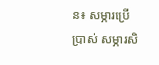ន៖ សម្ភារប្រើប្រាស់ សម្ភារសិ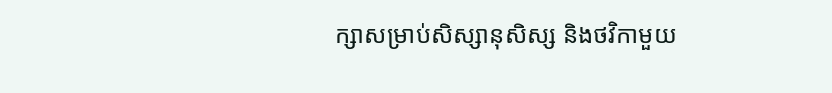ក្សាសម្រាប់សិស្សានុសិស្ស និងថវិកាមួយ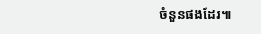ចំនួនផងដែរ៕